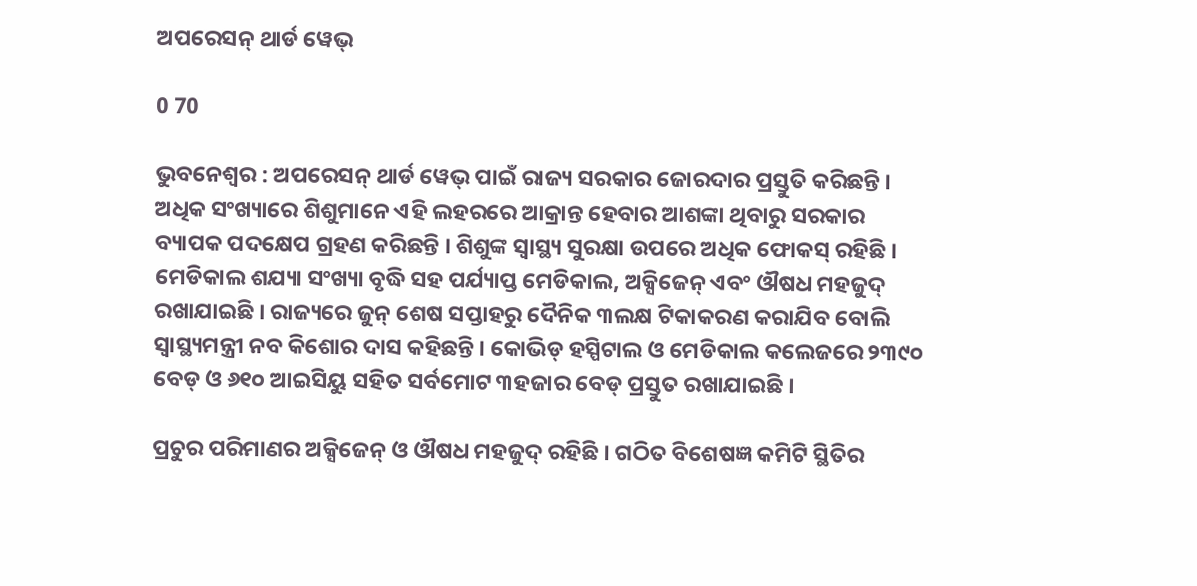ଅପରେସନ୍ ଥାର୍ଡ ୱେଭ୍

0 70

ଭୁବନେଶ୍ୱର : ଅପରେସନ୍ ଥାର୍ଡ ୱେଭ୍ ପାଇଁ ରାଜ୍ୟ ସରକାର ଜୋରଦାର ପ୍ରସ୍ତୁତି କରିଛନ୍ତି । ଅଧିକ ସଂଖ୍ୟାରେ ଶିଶୁମାନେ ଏହି ଲହରରେ ଆକ୍ରାନ୍ତ ହେବାର ଆଶଙ୍କା ଥିବାରୁ ସରକାର ବ୍ୟାପକ ପଦକ୍ଷେପ ଗ୍ରହଣ କରିଛନ୍ତି । ଶିଶୁଙ୍କ ସ୍ୱାସ୍ଥ୍ୟ ସୁରକ୍ଷା ଉପରେ ଅଧିକ ଫୋକସ୍ ରହିଛି । ମେଡିକାଲ ଶଯ୍ୟା ସଂଖ୍ୟା ବୃଦ୍ଧି ସହ ପର୍ଯ୍ୟାପ୍ତ ମେଡିକାଲ, ଅକ୍ସିଜେନ୍ ଏବଂ ଔଷଧ ମହଜୁଦ୍ ରଖାଯାଇଛି । ରାଜ୍ୟରେ ଜୁନ୍ ଶେଷ ସପ୍ତାହରୁ ଦୈନିକ ୩ଲକ୍ଷ ଟିକାକରଣ କରାଯିବ ବୋଲି ସ୍ୱାସ୍ଥ୍ୟମନ୍ତ୍ରୀ ନବ କିଶୋର ଦାସ କହିଛନ୍ତି । କୋଭିଡ୍ ହସ୍ପିଟାଲ ଓ ମେଡିକାଲ କଲେଜରେ ୨୩୯୦ ବେଡ୍ ଓ ୬୧୦ ଆଇସିୟୁ ସହିତ ସର୍ବମୋଟ ୩ହଜାର ବେଡ୍ ପ୍ରସ୍ତୁତ ରଖାଯାଇଛି ।

ପ୍ରଚୁର ପରିମାଣର ଅକ୍ସିଜେନ୍ ଓ ଔଷଧ ମହଜୁଦ୍ ରହିଛି । ଗଠିତ ବିଶେଷଜ୍ଞ କମିଟି ସ୍ଥିତିର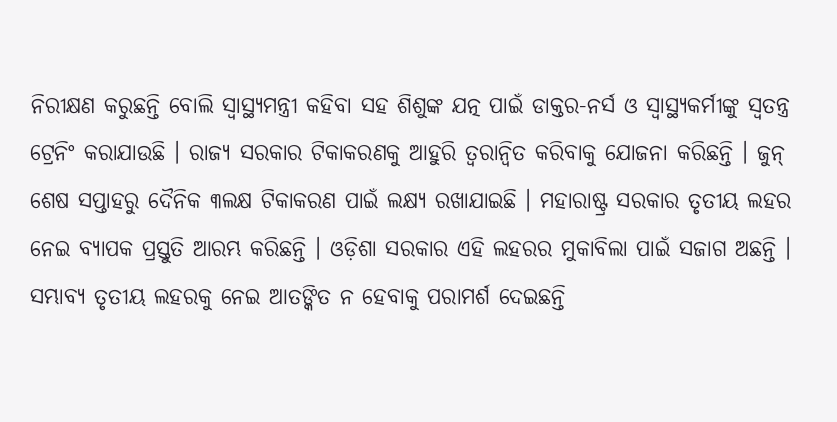ନିରୀକ୍ଷଣ କରୁଛନ୍ତି ବୋଲି ସ୍ୱାସ୍ଥ୍ୟମନ୍ତ୍ରୀ କହିବା ସହ ଶିଶୁଙ୍କ ଯତ୍ନ ପାଇଁ ଡାକ୍ତର-ନର୍ସ ଓ ସ୍ୱାସ୍ଥ୍ୟକର୍ମୀଙ୍କୁ ସ୍ୱତନ୍ତ୍ର ଟ୍ରେନିଂ କରାଯାଉଛି । ରାଜ୍ୟ ସରକାର ଟିକାକରଣକୁ ଆହୁରି ତ୍ୱରାନ୍ୱିତ କରିବାକୁ ଯୋଜନା କରିଛନ୍ତି । ଜୁନ୍ ଶେଷ ସପ୍ତାହରୁ ଦୈନିକ ୩ଲକ୍ଷ ଟିକାକରଣ ପାଇଁ ଲକ୍ଷ୍ୟ ରଖାଯାଇଛି । ମହାରାଷ୍ଟ୍ର ସରକାର ତୃତୀୟ ଲହର ନେଇ ବ୍ୟାପକ ପ୍ରସ୍ତୁତି ଆରମ୍ଭ କରିଛନ୍ତି । ଓଡ଼ିଶା ସରକାର ଏହି ଲହରର ମୁକାବିଲା ପାଇଁ ସଜାଗ ଅଛନ୍ତି । ସମ୍ଭାବ୍ୟ ତୃତୀୟ ଲହରକୁ ନେଇ ଆତଙ୍କିତ ନ ହେବାକୁ ପରାମର୍ଶ ଦେଇଛନ୍ତି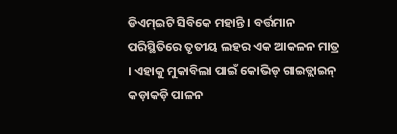ଡିଏମ୍ଇଟି ସିବିକେ ମହାନ୍ତି । ବର୍ତ୍ତମାନ ପରିସ୍ଥିତିରେ ତୃତୀୟ ଲହର ଏକ ଆକଳନ ମାତ୍ର । ଏହାକୁ ମୁକାବିଲା ପାଇଁ କୋଭିଡ୍ ଗାଇଡ୍ଲାଇନ୍ କଡ଼ାକଡ଼ି ପାଳନ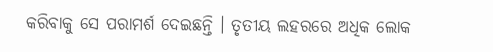କରିବାକୁ ସେ ପରାମର୍ଶ ଦେଇଛନ୍ତି । ତୃତୀୟ ଲହରରେ ଅଧିକ ଲୋକ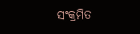ସଂକ୍ରମିତ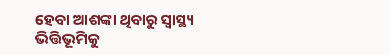ହେବା ଆଶଙ୍କା ଥିବାରୁ ସ୍ୱାସ୍ଥ୍ୟ ଭିତ୍ତିଭୂମିକୁ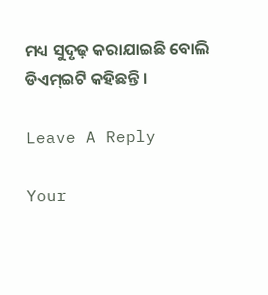ମଧ୍ୟ ସୁଦୃଢ଼ କରାଯାଇଛି ବୋଲି ଡିଏମ୍ଇଟି କହିଛନ୍ତି ।

Leave A Reply

Your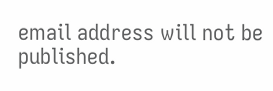email address will not be published.